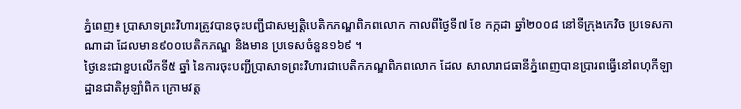ភ្នំពេញ៖ ប្រាសាទព្រះវិហារត្រូវបានចុះបញ្ជីជាសម្បត្តិបេតិកភណ្ឌពិភពលោក កាលពីថ្ងៃទី៧ ខែ កក្កដា ឆ្នាំ២០០៨ នៅទីក្រុងកេវិច ប្រទេសកាណាដា ដែលមាន៩០០បេតិកភណ្ឌ និងមាន ប្រទេសចំនួន១៦៩ ។
ថ្ងៃនេះជាខួបលើកទី៥ ឆ្នាំ នៃការចុះបញ្ជីប្រាសាទព្រះវិហារជាបេតិកភណ្ឌពិភពលោក ដែល សាលារាជធានីភ្នំពេញបានប្រារពធ្វើនៅពហុកីឡាដ្ឋានជាតិអូឡាំពិក ក្រោមវត្ត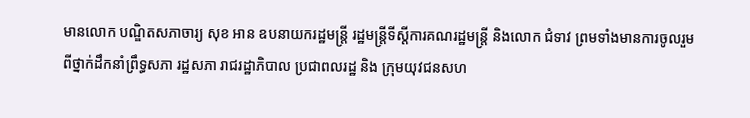មានលោក បណ្ឌិតសភាចារ្យ សុខ អាន ឧបនាយករដ្ឋមន្ត្រី រដ្ឋមន្ត្រីទីស្តីការគណរដ្ឋមន្ត្រី និងលោក ជំទាវ ព្រមទាំងមានការចូលរួមពីថ្នាក់ដឹកនាំព្រឹទ្ធសភា រដ្ឋសភា រាជរដ្ឋាភិបាល ប្រជាពលរដ្ឋ និង ក្រុមយុវជនសហ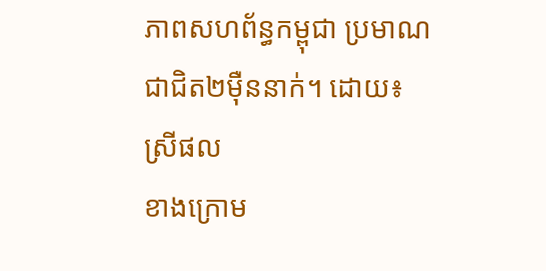ភាពសហព័ន្ធកម្ពុជា ប្រមាណជាជិត២ម៉ឺននាក់។ ដោយ៖ ស្រីផល
ខាងក្រោម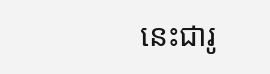នេះជារូ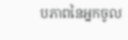បភាពនៃអ្នកចូល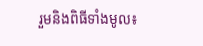រួមនិងពិធីទាំងមូល៖